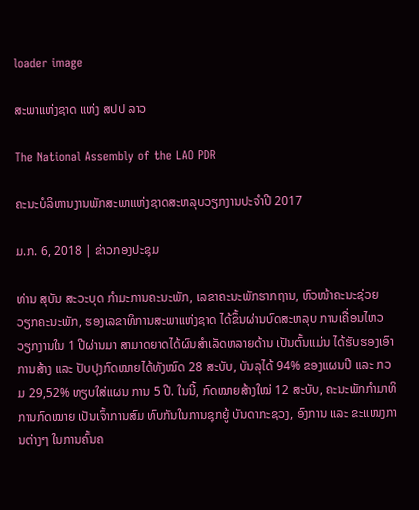loader image

ສະພາແຫ່ງຊາດ ແຫ່ງ ສປປ ລາວ

The National Assembly of the LAO PDR

ຄະນະບໍລິຫານງານພັກສະພາແຫ່ງຊາດສະຫລຸບວຽກງານປະຈຳປີ 2017

ມ.ກ. 6, 2018 | ຂ່າວກອງປະຊຸມ

ທ່ານ ສຸບັນ ສະວະບຸດ ກຳມະການຄະນະພັກ, ເລຂາຄະນະພັກຮາກຖານ, ຫົວໜ້າຄະນະຊ່ວຍ ວຽກຄະນະພັກ, ຮອງເລຂາທິການສະພາແຫ່ງຊາດ ໄດ້ຂຶ້ນຜ່ານບົດສະຫລຸບ ການເຄື່ອນໄຫວ ວຽກງານໃນ 1 ປີຜ່ານມາ ສາມາດຍາດໄດ້ຜົນສຳເລັດຫລາຍດ້ານ ເປັນຕົ້ນແມ່ນ ໄດ້ຮັບຮອງເອົາການສ້າງ ແລະ ປັບປຸງກົດໝາຍໄດ້ທັງໝົດ 28 ສະບັບ, ບັນລຸໄດ້ 94% ຂອງແຜນປີ ແລະ ກວມ 29,52% ທຽບໃສ່ແຜນ ການ 5 ປີ. ໃນນີ້, ກົດໝາຍສ້າງໃໝ່ 12 ສະບັບ, ຄະນະພັກກຳມາທິການກົດໝາຍ ເປັນເຈົ້າການສົມ ທົບກັນໃນການຊຸກຍູ້ ບັນດາກະຊວງ, ອົງການ ແລະ ຂະແໜງການຕ່າງໆ ໃນການຄົ້ນຄ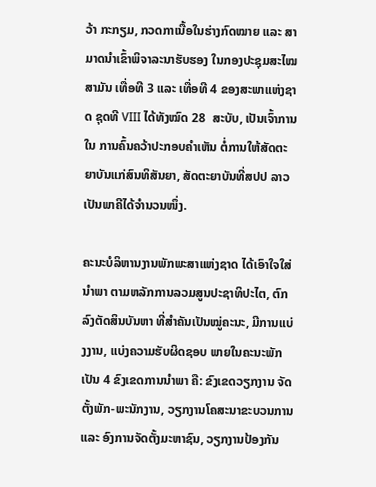ວ້າ ກະກຽມ, ກວດກາເນື້ອໃນຮ່າງກົດໝາຍ ແລະ ສາມາດນຳເຂົ້າພິຈາລະນາຮັບຮອງ ໃນກອງປະຊຸມສະໄໝສາມັນ ເທື່ອທີ 3 ແລະ ເທື່ອທີ 4 ຂອງສະພາແຫ່ງຊາດ ຊຸດທີ VIII ໄດ້ທັງໝົດ 28  ສະບັບ, ເປັນເຈົ້າການໃນ ການຄົ້ນຄວ້າປະກອບຄຳເຫັນ ຕໍ່ການໃຫ້ສັດຕະຍາບັນແກ່ສົນທິສັນຍາ, ສັດຕະຍາບັນທີ່ສປປ ລາວ ເປັນພາຄີໄດ້ຈຳນວນໜຶ່ງ.

ຄະນະບໍລິຫານງານພັກພະສາແຫ່ງຊາດ ໄດ້ເອົາໃຈໃສ່ນຳພາ ຕາມຫລັກການລວມສູນປະຊາທິປະໄຕ, ຕົກລົງຕັດສິນບັນຫາ ທີ່ສຳຄັນເປັນໝູ່ຄະນະ, ມີການແບ່ງງານ, ແບ່ງຄວາມຮັບຜິດຊອບ ພາຍໃນຄະນະພັກເປັນ 4 ຂົງເຂດການນຳພາ ຄື: ຂົງເຂດວຽກງານ ຈັດຕັ້ງພັກ-ພະນັກງານ, ວຽກງານໂຄສະນາຂະບວນການ ແລະ ອົງການຈັດຕັ້ງມະຫາຊົນ, ວຽກງານປ້ອງກັນ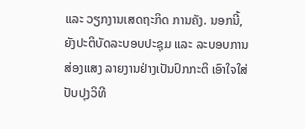ແລະ ວຽກງານເສດຖະກິດ ການຄັງ. ນອກນີ້, ຍັງປະຕິບັດລະບອບປະຊຸມ ແລະ ລະບອບການສ່ອງແສງ ລາຍງານຢ່າງເປັນປົກກະຕິ ເອົາໃຈໃສ່ປັບປຸງວິທີ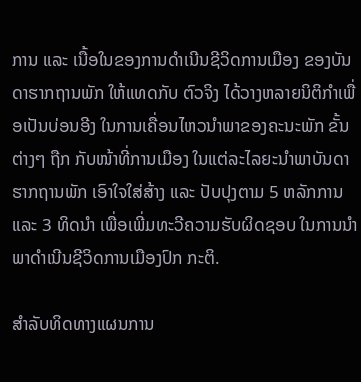ການ ແລະ ເນື້ອໃນຂອງການດຳເນີນຊີວິດການເມືອງ ຂອງບັນດາຮາກຖານພັກ ໃຫ້ແທດກັບ ຕົວຈິງ ໄດ້ວາງຫລາຍນິຕິກຳເພື່ອເປັນບ່ອນອີງ ໃນການເຄື່ອນໄຫວນຳພາຂອງຄະນະພັກ ຂັ້ນຕ່າງໆ ຖືກ ກັບໜ້າທີ່ການເມືອງ ໃນແຕ່ລະໄລຍະນຳພາບັນດາຮາກຖານພັກ ເອົາໃຈໃສ່ສ້າງ ແລະ ປັບປຸງຕາມ 5 ຫລັກການ ແລະ 3 ທິດນຳ ເພື່ອເພີ່ມທະວີຄວາມຮັບຜິດຊອບ ໃນການນຳພາດຳເນີນຊີວິດການເມືອງປົກ ກະຕິ.

ສຳລັບທິດທາງແຜນການ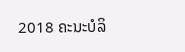2018 ຄະນະບໍລິ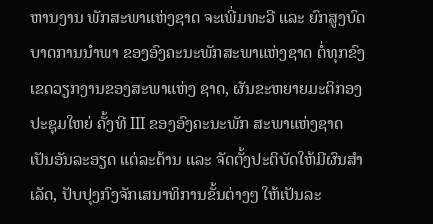ຫານງານ ພັກສະພາແຫ່ງຊາດ ຈະເພີ່ມທະວີ ແລະ ຍົກສູງບົດບາດການນຳພາ ຂອງອົງຄະນະພັກສະພາແຫ່ງຊາດ ຕໍ່ທຸກຂົງເຂດວຽກງານຂອງສະພາແຫ່ງ ຊາດ, ຜັນຂະຫຍາຍມະຕິກອງປະຊຸມໃຫຍ່ ຄັ້ງທີ III ຂອງອົງຄະນະພັກ ສະພາແຫ່ງຊາດ ເປັນອັນລະອຽດ ແຕ່ລະດ້ານ ແລະ ຈັດຕັ້ງປະຕິບັດໃຫ້ມີຜົນສຳເລັດ, ປັບປຸງກົງຈັກເສນາທິການຂັ້ນຕ່າງໆ ໃຫ້ເປັນລະ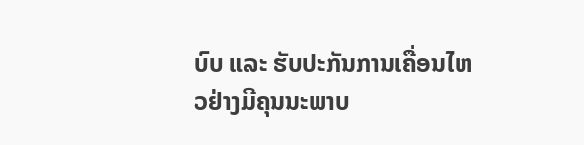ບົບ ແລະ ຮັບປະກັນການເຄື່ອນໄຫວຢ່າງມີຄຸນນະພາບ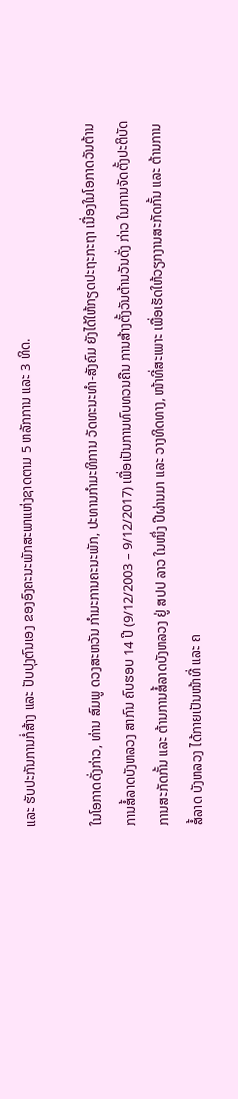ແລະ ຮັບປະກັນການກໍ່ສ້າງ ແລະ ປັບປຸງຕົນເອງ ຂອງອົງຄະນະພັກສະພາແຫ່ງຊາດຕາມ 5 ຫລັກການ ແລະ 3 ທິດ.

ໃນໂອກາດດັ່ງກ່າວ, ທ່ານ ສົມພູ ດວງສະຫວັນ ກຳມະການຄະນະພັກ, ປະທານກຳມະທິການ ວັດທະນະທຳ-ສັງຄົມ ຍັງໄດ້ໃຫ້ກຽດປະຖະກະຖາ ເນື່ອງໃນໂອກາດວັນຕ້ານ ການສໍ້ລາດບັງຫລວງ ສາກົນ ຄົບຮອບ 14 ປີ (9/12/2003 – 9/12/2017) ເພື່ອເປັນການທົບທວນຄືນ ການສ້າງຕັ້ງວັນຕ້ານວັນດັ່ງ ກ່າວ ໃນການຈັດຕັ້ງປະຕິບັດ ການສະກັດກັ້ນ ແລະ ຕ້ານການສໍ້ລາດບັງຫລວງ ຢູ່ ສປປ ລາວ ໃນໜຶ່ງ ປີຜ່ານມາ ແລະ ວາງທິດທາງ, ໜ້າທີ່ສະເພາະ ເພື່ອເຮັດໃຫ້ວຽກງານສະກັດກັ້ນ ແລະ ຕ້ານການສໍ້ລາດ ບັງຫລວງ ໄດ້ກາຍເປັນໜ້າທີ່ ແລະ ຄ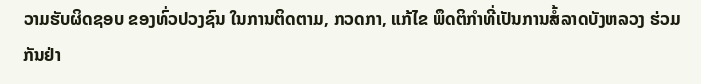ວາມຮັບຜິດຊອບ ຂອງທົ່ວປວງຊົນ ໃນການຕິດຕາມ, ກວດກາ, ແກ້ໄຂ ພຶດຕິກຳທີ່ເປັນການສໍ້ລາດບັງຫລວງ ຮ່ວມກັນຢ່າ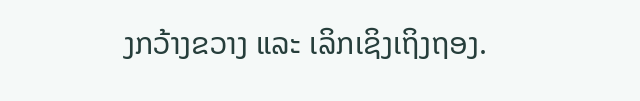ງກວ້າງຂວາງ ແລະ ເລິກເຊິງເຖິງຖອງ.